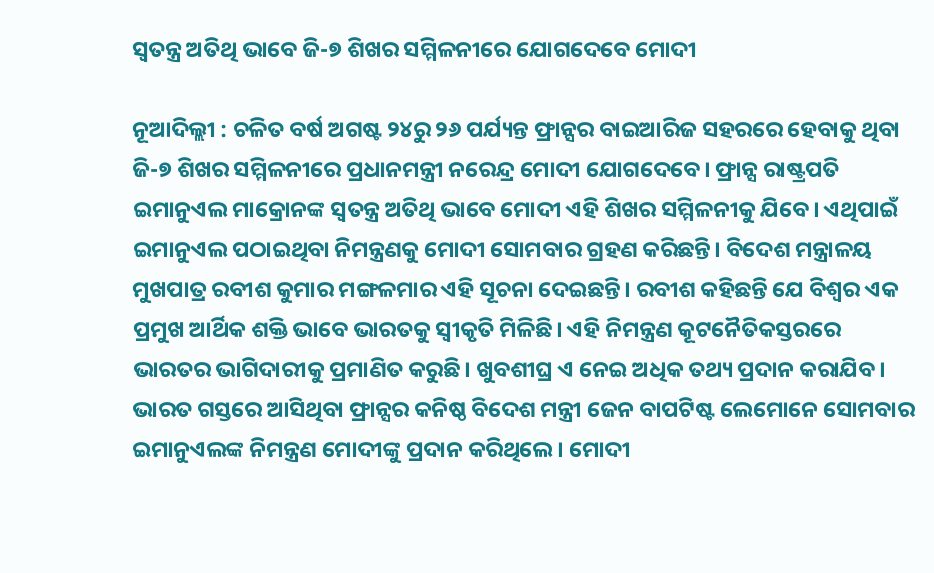ସ୍ୱତନ୍ତ୍ର ଅତିଥି ଭାବେ ଜି-୭ ଶିଖର ସମ୍ମିଳନୀରେ ଯୋଗଦେବେ ମୋଦୀ

ନୂଆଦିଲ୍ଲୀ : ଚଳିତ ବର୍ଷ ଅଗଷ୍ଟ ୨୪ରୁ ୨୬ ପର୍ଯ୍ୟନ୍ତ ଫ୍ରାନ୍ସର ବାଇଆରିଜ ସହରରେ ହେବାକୁ ଥିବା ଜି-୭ ଶିଖର ସମ୍ମିଳନୀରେ ପ୍ରଧାନମନ୍ତ୍ରୀ ନରେନ୍ଦ୍ର ମୋଦୀ ଯୋଗଦେବେ। ଫ୍ରାନ୍ସ ରାଷ୍ଟ୍ରପତି ଇମାନୁଏଲ ମାକ୍ରୋନଙ୍କ ସ୍ୱତନ୍ତ୍ର ଅତିଥି ଭାବେ ମୋଦୀ ଏହି ଶିଖର ସମ୍ମିଳନୀକୁ ଯିବେ। ଏଥିପାଇଁ ଇମାନୁଏଲ ପଠାଇଥିବା ନିମନ୍ତ୍ରଣକୁ ମୋଦୀ ସୋମବାର ଗ୍ରହଣ କରିଛନ୍ତି। ବିଦେଶ ମନ୍ତ୍ରାଳୟ ମୁଖପାତ୍ର ରବୀଶ କୁମାର ମଙ୍ଗଳମାର ଏହି ସୂଚନା ଦେଇଛନ୍ତି। ରବୀଶ କହିଛନ୍ତି ଯେ ବିଶ୍ୱର ଏକ ପ୍ରମୁଖ ଆର୍ଥିକ ଶକ୍ତି ଭାବେ ଭାରତକୁ ସ୍ୱୀକୃତି ମିଳିଛି। ଏହି ନିମନ୍ତ୍ରଣ କୂଟନୈତିକସ୍ତରରେ ଭାରତର ଭାଗିଦାରୀକୁ ପ୍ରମାଣିତ କରୁଛି। ଖୁବଶୀଘ୍ର ଏ ନେଇ ଅଧିକ ତଥ୍ୟ ପ୍ରଦାନ କରାଯିବ।
ଭାରତ ଗସ୍ତରେ ଆସିଥିବା ଫ୍ରାନ୍ସର କନିଷ୍ଠ ବିଦେଶ ମନ୍ତ୍ରୀ ଜେନ ବାପଟିଷ୍ଟ ଲେମୋନେ ସୋମବାର ଇମାନୁଏଲଙ୍କ ନିମନ୍ତ୍ରଣ ମୋଦୀଙ୍କୁ ପ୍ରଦାନ କରିଥିଲେ। ମୋଦୀ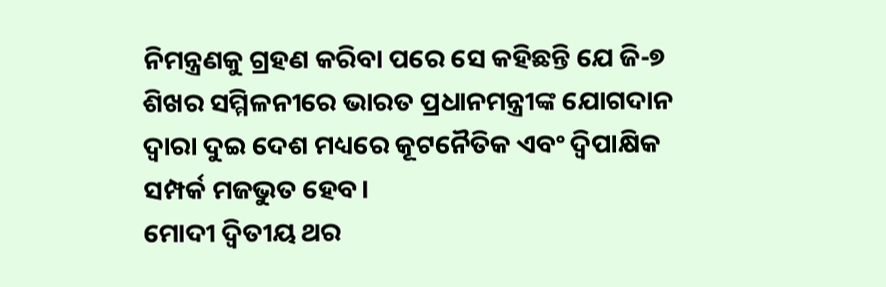ନିମନ୍ତ୍ରଣକୁ ଗ୍ରହଣ କରିବା ପରେ ସେ କହିଛନ୍ତି ଯେ ଜି-୭ ଶିଖର ସମ୍ମିଳନୀରେ ଭାରତ ପ୍ରଧାନମନ୍ତ୍ରୀଙ୍କ ଯୋଗଦାନ ଦ୍ୱାରା ଦୁଇ ଦେଶ ମଧ୍ୟରେ କୂଟନୈତିକ ଏବଂ ଦ୍ୱିପାକ୍ଷିକ ସମ୍ପର୍କ ମଜଭୁତ ହେବ।
ମୋଦୀ ଦ୍ୱିତୀୟ ଥର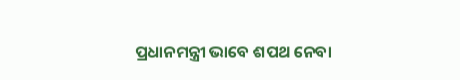ପ୍ରଧାନମନ୍ତ୍ରୀ ଭାବେ ଶପଥ ନେବା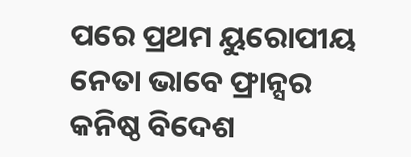ପରେ ପ୍ରଥମ ୟୁରୋପୀୟ ନେତା ଭାବେ ଫ୍ରାନ୍ସର କନିଷ୍ଠ ବିଦେଶ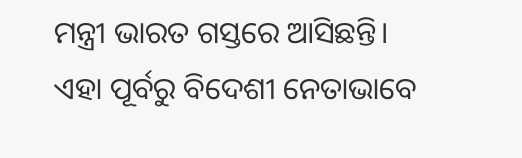ମନ୍ତ୍ରୀ ଭାରତ ଗସ୍ତରେ ଆସିଛନ୍ତି। ଏହା ପୂର୍ବରୁ ବିଦେଶୀ ନେତାଭାବେ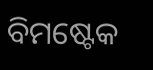ବିମଷ୍ଟେକ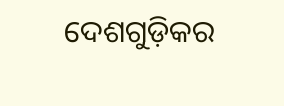ଦେଶଗୁଡ଼ିକର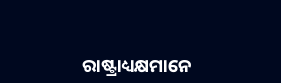ରାଷ୍ଟ୍ରାଧ୍ୟକ୍ଷମାନେ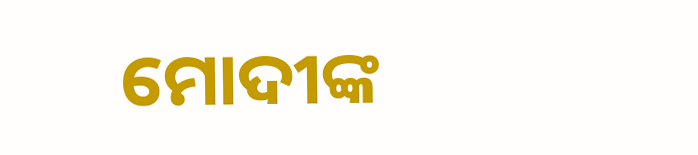ମୋଦୀଙ୍କ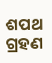ଶପଥ ଗ୍ରହଣ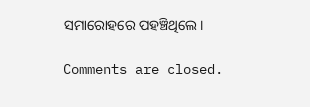ସମାରୋହରେ ପହଞ୍ଚିଥିଲେ।

Comments are closed.